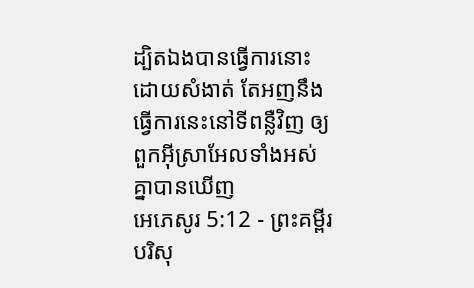ដ្បិតឯងបានធ្វើការនោះដោយសំងាត់ តែអញនឹងធ្វើការនេះនៅទីពន្លឺវិញ ឲ្យពួកអ៊ីស្រាអែលទាំងអស់គ្នាបានឃើញ
អេភេសូរ 5:12 - ព្រះគម្ពីរបរិសុ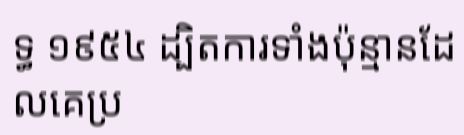ទ្ធ ១៩៥៤ ដ្បិតការទាំងប៉ុន្មានដែលគេប្រ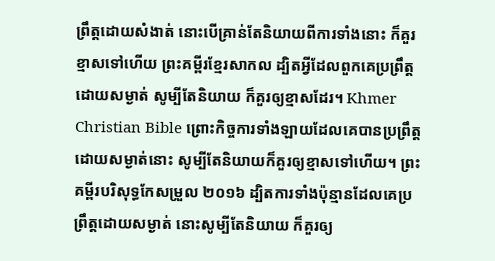ព្រឹត្តដោយសំងាត់ នោះបើគ្រាន់តែនិយាយពីការទាំងនោះ ក៏គួរខ្មាសទៅហើយ ព្រះគម្ពីរខ្មែរសាកល ដ្បិតអ្វីដែលពួកគេប្រព្រឹត្តដោយសម្ងាត់ សូម្បីតែនិយាយ ក៏គួរឲ្យខ្មាសដែរ។ Khmer Christian Bible ព្រោះកិច្ចការទាំងឡាយដែលគេបានប្រព្រឹត្តដោយសម្ងាត់នោះ សូម្បីតែនិយាយក៏គួរឲ្យខ្មាសទៅហើយ។ ព្រះគម្ពីរបរិសុទ្ធកែសម្រួល ២០១៦ ដ្បិតការទាំងប៉ុន្មានដែលគេប្រព្រឹត្តដោយសម្ងាត់ នោះសូម្បីតែនិយាយ ក៏គួរឲ្យ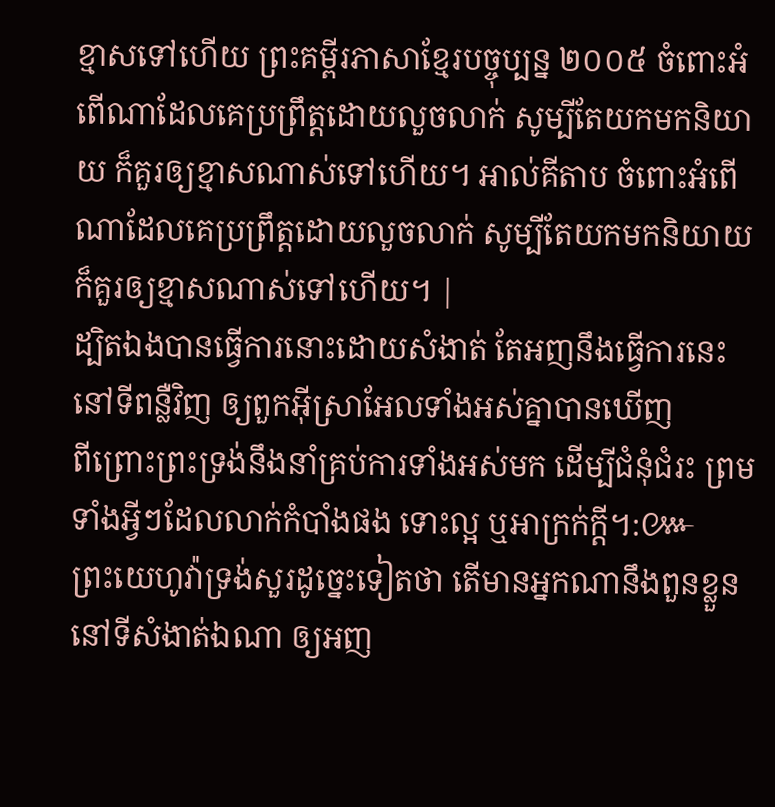ខ្មាសទៅហើយ ព្រះគម្ពីរភាសាខ្មែរបច្ចុប្បន្ន ២០០៥ ចំពោះអំពើណាដែលគេប្រព្រឹត្តដោយលួចលាក់ សូម្បីតែយកមកនិយាយ ក៏គួរឲ្យខ្មាសណាស់ទៅហើយ។ អាល់គីតាប ចំពោះអំពើណាដែលគេប្រព្រឹត្ដដោយលួចលាក់ សូម្បីតែយកមកនិយាយក៏គួរឲ្យខ្មាសណាស់ទៅហើយ។ |
ដ្បិតឯងបានធ្វើការនោះដោយសំងាត់ តែអញនឹងធ្វើការនេះនៅទីពន្លឺវិញ ឲ្យពួកអ៊ីស្រាអែលទាំងអស់គ្នាបានឃើញ
ពីព្រោះព្រះទ្រង់នឹងនាំគ្រប់ការទាំងអស់មក ដើម្បីជំនុំជំរះ ព្រមទាំងអ្វីៗដែលលាក់កំបាំងផង ទោះល្អ ឬអាក្រក់ក្តី។:៚
ព្រះយេហូវ៉ាទ្រង់សួរដូច្នេះទៀតថា តើមានអ្នកណានឹងពួនខ្លួននៅទីសំងាត់ឯណា ឲ្យអញ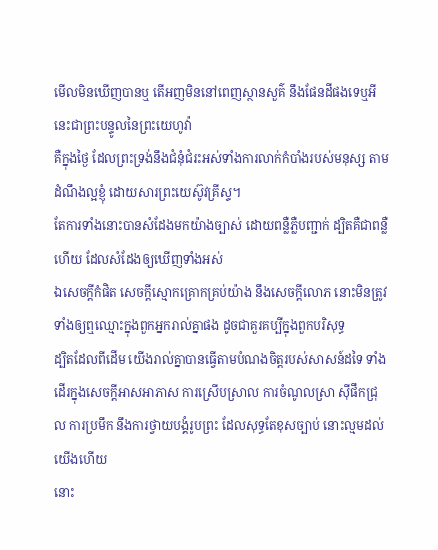មើលមិនឃើញបានឬ តើអញមិននៅពេញស្ថានសួគ៌ នឹងផែនដីផងទេឬអី នេះជាព្រះបន្ទូលនៃព្រះយេហូវ៉ា
គឺក្នុងថ្ងៃ ដែលព្រះទ្រង់នឹងជំនុំជំរះអស់ទាំងការលាក់កំបាំងរបស់មនុស្ស តាមដំណឹងល្អខ្ញុំ ដោយសារព្រះយេស៊ូវគ្រីស្ទ។
តែការទាំងនោះបានសំដែងមកយ៉ាងច្បាស់ ដោយពន្លឺភ្លឺបញ្ជាក់ ដ្បិតគឺជាពន្លឺហើយ ដែលសំដែងឲ្យឃើញទាំងអស់
ឯសេចក្ដីកំផិត សេចក្ដីស្មោកគ្រោកគ្រប់យ៉ាង នឹងសេចក្ដីលោភ នោះមិនត្រូវទាំងឲ្យឮឈ្មោះក្នុងពួកអ្នករាល់គ្នាផង ដូចជាគួរគប្បីក្នុងពួកបរិសុទ្ធ
ដ្បិតដែលពីដើម យើងរាល់គ្នាបានធ្វើតាមបំណងចិត្តរបស់សាសន៍ដទៃ ទាំងដើរក្នុងសេចក្ដីអាសអាភាស ការស្រើបស្រាល ការចំណូលស្រា ស៊ីផឹកជ្រុល ការប្រមឹក នឹងការថ្វាយបង្គំរូបព្រះ ដែលសុទ្ធតែខុសច្បាប់ នោះល្មមដល់យើងហើយ
នោះ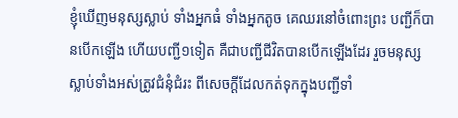ខ្ញុំឃើញមនុស្សស្លាប់ ទាំងអ្នកធំ ទាំងអ្នកតូច គេឈរនៅចំពោះព្រះ បញ្ជីក៏បានបើកឡើង ហើយបញ្ជី១ទៀត គឺជាបញ្ជីជីវិតបានបើកឡើងដែរ រួចមនុស្សស្លាប់ទាំងអស់ត្រូវជំនុំជំរះ ពីសេចក្ដីដែលកត់ទុកក្នុងបញ្ជីទាំ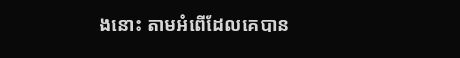ងនោះ តាមអំពើដែលគេបាន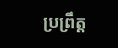ប្រព្រឹត្ត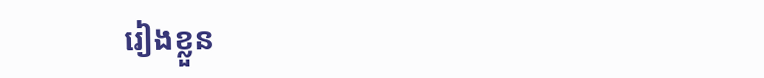រៀងខ្លួន